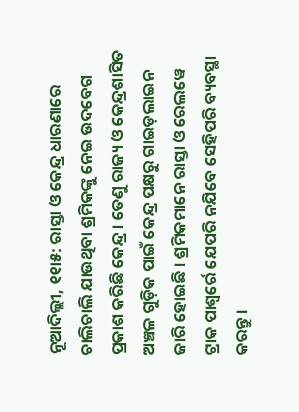ନୂଆଦିଲ୍ଲୀ, ୧୧ା୫: ରାସ୍ତା ଓ କେନ୍ଦ୍ର ଧାରଣାରେ ଚାଲିଚାଲି ଯାଉଥିବା ଶ୍ରମିକଙ୍କୁ ନେଇ ଉଦବେଗ ପ୍ରକାଶ କରିଛି କେନ୍ଦ୍ର । ତେଣୁ ରାଜ୍ୟ ଓ କେନ୍ଦ୍ରଶାସିତ ଅଞ୍ଚଳ ଗୁଡ଼ିକ ପାଇଁ କେନ୍ଦ୍ର ପକ୍ଷରୁ ଗାଇଡ଼ଲାଇନ ଜାରି ହୋଇଛି । ଶ୍ରମିକମାନେ ରାସ୍ତା ଓ ରେଲୱେ ଟ୍ରାକ ପାଶ୍ୱର୍ରେ ଯେପରି ନଯିବେ ସେହିପରି ବ୍ୟବସ୍ଥା କରନ୍ତୁ ।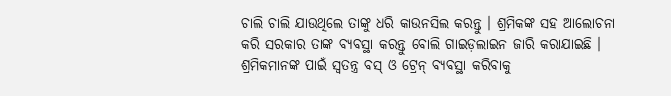ଚାଲି ଚାଲି ଯାଉଥିଲେ ତାଙ୍କୁ ଧରି କାଉନସିଲ କରନ୍ତୁ । ଶ୍ରମିକଙ୍କ ସହ ଆଲୋଚନା କରି ସରକାର ତାଙ୍କ ବ୍ୟବସ୍ଥା କରନ୍ତୁ ବୋଲି ଗାଇଡ଼ଲାଇନ ଜାରି କରାଯାଇଛି । ଶ୍ରମିକମାନଙ୍କ ପାଇଁ ସ୍ୱତନ୍ତ୍ର ବସ୍ ଓ ଟ୍ରେନ୍ ବ୍ୟବସ୍ଥା କରିବାକୁ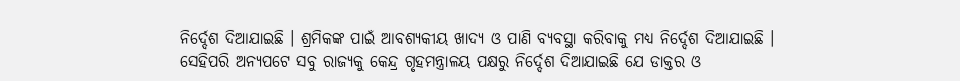ନିର୍ଦ୍ଦେଶ ଦିଆଯାଇଛି । ଶ୍ରମିକଙ୍କ ପାଇଁ ଆବଶ୍ୟକୀୟ ଖାଦ୍ୟ ଓ ପାଣି ବ୍ୟବସ୍ଥା କରିବାକୁ ମଧ୍ୟ ନିର୍ଦ୍ଦେଶ ଦିଆଯାଇଛି ।
ସେହିପରି ଅନ୍ୟପଟେ ସବୁ ରାଜ୍ୟକୁ କେନ୍ଦ୍ର ଗୃହମନ୍ତ୍ରାଳୟ ପକ୍ଷରୁ ନିର୍ଦ୍ଦେଶ ଦିଆଯାଇଛି ଯେ ଡାକ୍ତର ଓ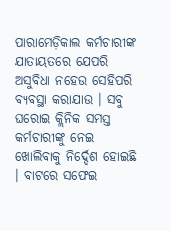ପାରାମେଡ଼ିକାଲ କର୍ମଚାରୀଙ୍କ ଯାତାୟତରେ ଯେପରି ଅସୁବିଧା ନହେଉ ସେହିପରି ବ୍ୟବସ୍ଥା କରାଯାଉ । ସବୁ ଘରୋଇ କ୍ଲିନିକ ସମସ୍ତ କର୍ମଚାରୀଙ୍କୁ ନେଇ ଖୋଲିବାକୁ ନିର୍ଦ୍ଦେଶ ହୋଇଛି । ବାଟରେ ସଫେଇ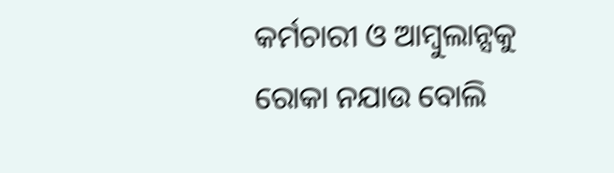କର୍ମଚାରୀ ଓ ଆମ୍ବୁଲାନ୍ସକୁ ରୋକା ନଯାଉ ବୋଲି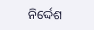ନିର୍ଦ୍ଦେଶ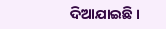ଦିଆଯାଇଛି ।